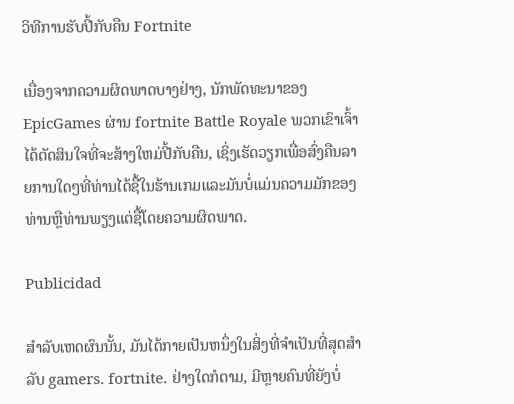ວິທີການຮັບປີ້ກັບຄືນ Fortnite

ເນື່ອງຈາກຄວາມຜິດພາດບາງຢ່າງ, ນັກພັດທະນາຂອງ EpicGames ຜ່ານ fortnite Battle Royale ພວກເຂົາເຈົ້າໄດ້ຕັດສິນໃຈທີ່ຈະສ້າງໃຫມ່ປີ້ກັບຄືນ, ເຊິ່ງເຮັດວຽກເພື່ອສົ່ງຄືນລາຍການໃດໆທີ່ທ່ານໄດ້ຊື້ໃນຮ້ານເກມແລະມັນບໍ່ແມ່ນຄວາມມັກຂອງທ່ານຫຼືທ່ານພຽງແຕ່ຊື້ໂດຍຄວາມຜິດພາດ.

Publicidad

ສໍາລັບເຫດຜົນນັ້ນ, ມັນໄດ້ກາຍເປັນຫນຶ່ງໃນສິ່ງທີ່ຈໍາເປັນທີ່ສຸດສໍາລັບ gamers. fortnite. ຢ່າງໃດກໍຕາມ, ມີຫຼາຍຄົນທີ່ຍັງບໍ່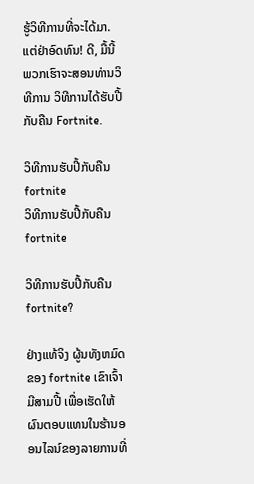ຮູ້ວິທີການທີ່ຈະໄດ້ມາ. ແຕ່ຢ່າອົດທົນ! ດີ, ມື້ນີ້ພວກເຮົາຈະສອນທ່ານວິທີການ ວິທີການໄດ້ຮັບປີ້ກັບຄືນ Fortnite.

ວິທີການຮັບປີ້ກັບຄືນ fortnite
ວິທີການຮັບປີ້ກັບຄືນ fortnite

ວິທີການຮັບປີ້ກັບຄືນ fortnite?

ຢ່າງແທ້ຈິງ ຜູ້ນທັງຫມົດຂອງ fortnite ເຂົາເຈົ້າມີສາມປີ້ ເພື່ອເຮັດໃຫ້ຜົນຕອບແທນໃນຮ້ານອອນໄລນ໌ຂອງລາຍການທີ່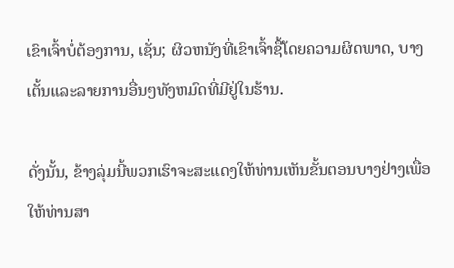ເຂົາເຈົ້າບໍ່ຕ້ອງການ, ເຊັ່ນ; ຜິວຫນັງທີ່ເຂົາເຈົ້າຊື້ໂດຍຄວາມຜິດພາດ, ບາງເຕັ້ນແລະລາຍການອື່ນໆທັງຫມົດທີ່ມີຢູ່ໃນຮ້ານ.

ດັ່ງນັ້ນ, ຂ້າງລຸ່ມນີ້ພວກເຮົາຈະສະແດງໃຫ້ທ່ານເຫັນຂັ້ນຕອນບາງຢ່າງເພື່ອໃຫ້ທ່ານສາ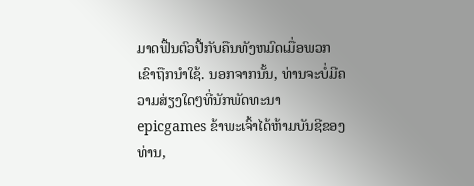ມາດຟື້ນຕົວປີ້ກັບຄືນທັງຫມົດເມື່ອພວກເຂົາຖືກນໍາໃຊ້. ນອກຈາກນັ້ນ, ທ່ານຈະບໍ່ມີຄວາມສ່ຽງໃດໆທີ່ນັກພັດທະນາ epicgames ຂ້າພະເຈົ້າໄດ້ຫ້າມບັນຊີຂອງທ່ານ,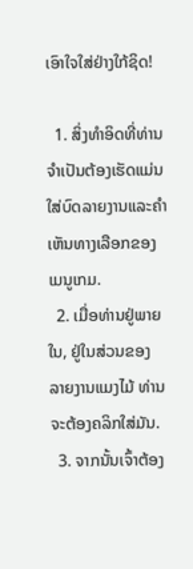ເອົາໃຈໃສ່ຢ່າງໃກ້ຊິດ!

  1. ສິ່ງທໍາອິດທີ່ທ່ານຈໍາເປັນຕ້ອງເຮັດແມ່ນໃສ່ບົດລາຍງານແລະຄໍາເຫັນທາງເລືອກຂອງ ເມນູເກມ.
  2. ເມື່ອທ່ານຢູ່ພາຍໃນ, ຢູ່ໃນສ່ວນຂອງ ລາຍງານແມງໄມ້ ທ່ານຈະຕ້ອງຄລິກໃສ່ມັນ.
  3. ຈາກນັ້ນເຈົ້າຕ້ອງ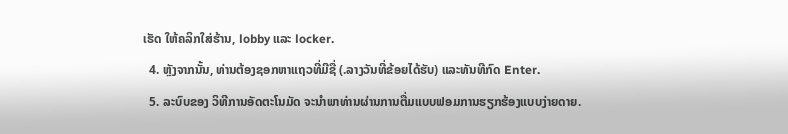ເຮັດ ໃຫ້ຄລິກໃສ່ຮ້ານ, lobby ແລະ locker.
  4. ຫຼັງຈາກນັ້ນ, ທ່ານຕ້ອງຊອກຫາແຖວທີ່ມີຊື່ (.ລາງວັນທີ່ຂ້ອຍໄດ້ຮັບ) ແລະທັນທີກົດ Enter.
  5. ລະບົບຂອງ ວິທີການອັດຕະໂນມັດ ຈະນໍາພາທ່ານຜ່ານການຕື່ມແບບຟອມການຮຽກຮ້ອງແບບງ່າຍດາຍ.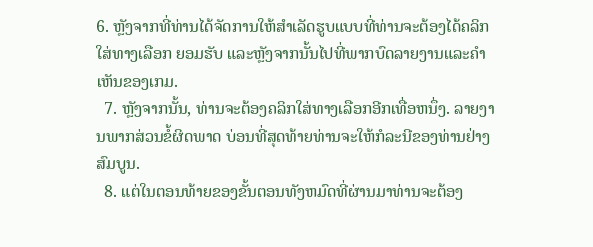6. ຫຼັງຈາກທີ່ທ່ານໄດ້ຈັດການໃຫ້ສໍາເລັດຮູບແບບທີ່ທ່ານຈະຕ້ອງໄດ້ຄລິກໃສ່ທາງເລືອກ ຍອມຮັບ ແລະຫຼັງຈາກນັ້ນໄປທີ່ພາກບົດລາຍງານແລະຄໍາເຫັນຂອງເກມ.
  7. ຫຼັງຈາກນັ້ນ, ທ່ານຈະຕ້ອງຄລິກໃສ່ທາງເລືອກອີກເທື່ອຫນຶ່ງ. ລາຍງານພາກສ່ວນຂໍ້ຜິດພາດ ບ່ອນທີ່ສຸດທ້າຍທ່ານຈະໃຫ້ກໍລະນີຂອງທ່ານຢ່າງສົມບູນ.
  8. ແຕ່ໃນຕອນທ້າຍຂອງຂັ້ນຕອນທັງຫມົດທີ່ຜ່ານມາທ່ານຈະຕ້ອງ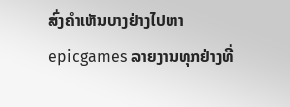ສົ່ງຄໍາເຫັນບາງຢ່າງໄປຫາ epicgames ລາຍງານທຸກຢ່າງທີ່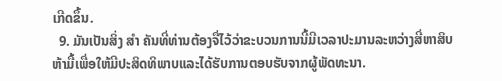ເກີດຂຶ້ນ.
  9. ມັນເປັນສິ່ງ ສຳ ຄັນທີ່ທ່ານຕ້ອງຈື່ໄວ້ວ່າຂະບວນການນີ້ມີເວລາປະມານລະຫວ່າງສີ່ຫາສິບຫ້າມື້ເພື່ອໃຫ້ມີປະສິດທິພາບແລະໄດ້ຮັບການຕອບຮັບຈາກຜູ້ພັດທະນາ.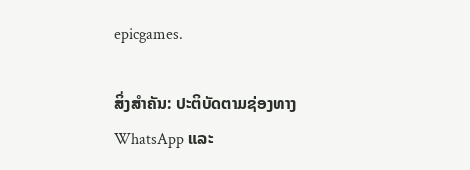epicgames.

ສິ່ງສໍາຄັນ: ປະຕິບັດຕາມຊ່ອງທາງ WhatsApp ແລະ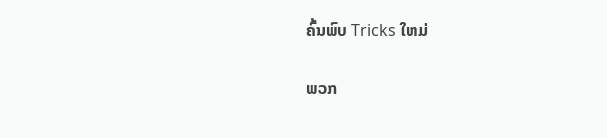ຄົ້ນພົບ Tricks ໃຫມ່

ພວກ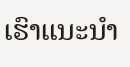ເຮົາແນະນໍາ